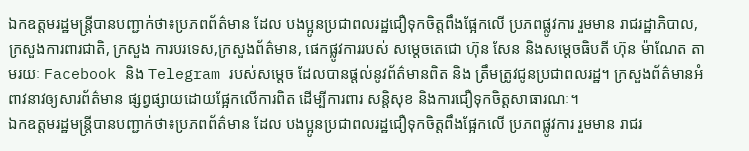ឯកឧត្តមរដ្ឋមន្រ្តីបានបញ្ជាក់ថា៖ប្រភពព័ត៌មាន ដែល បងប្អូនប្រជាពលរដ្ឋជឿទុកចិត្តពឹងផ្អែកលើ ប្រភពផ្លូវការ រួមមាន រាជរដ្ឋាភិបាល,ក្រសួងការពារជាតិ, ក្រសួង ការបរទេស,ក្រសួងព័ត៌មាន, ផេកផ្លូវការរបស់ សម្តេចតេជោ ហ៊ុន សែន និងសម្តេចធិបតី ហ៊ុន ម៉ាណែត តាមរយៈ Facebook និង Telegram របស់សម្តេច ដែលបានផ្តល់នូវព័ត៌មានពិត និង ត្រឹមត្រូវជូនប្រជាពលរដ្ឋ។ ក្រសួងព័ត៌មានអំពាវនាវឲ្យសារព័ត៌មាន ផ្សព្វផ្សាយដោយផ្អែកលើការពិត ដើម្បីការពារ សន្តិសុខ និងការជឿទុកចិត្តសាធារណៈ។
ឯកឧត្តមរដ្ឋមន្រ្តីបានបញ្ជាក់ថា៖ប្រភពព័ត៌មាន ដែល បងប្អូនប្រជាពលរដ្ឋជឿទុកចិត្តពឹងផ្អែកលើ ប្រភពផ្លូវការ រួមមាន រាជរ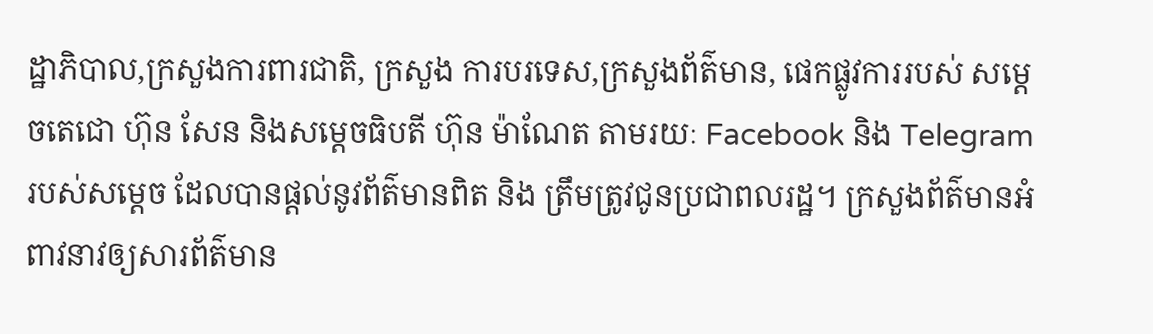ដ្ឋាភិបាល,ក្រសួងការពារជាតិ, ក្រសួង ការបរទេស,ក្រសួងព័ត៌មាន, ផេកផ្លូវការរបស់ សម្តេចតេជោ ហ៊ុន សែន និងសម្តេចធិបតី ហ៊ុន ម៉ាណែត តាមរយៈ Facebook និង Telegram របស់សម្តេច ដែលបានផ្តល់នូវព័ត៌មានពិត និង ត្រឹមត្រូវជូនប្រជាពលរដ្ឋ។ ក្រសួងព័ត៌មានអំពាវនាវឲ្យសារព័ត៌មាន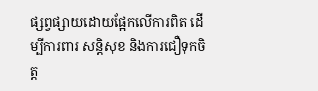ផ្សព្វផ្សាយដោយផ្អែកលើការពិត ដើម្បីការពារ សន្តិសុខ និងការជឿទុកចិត្ត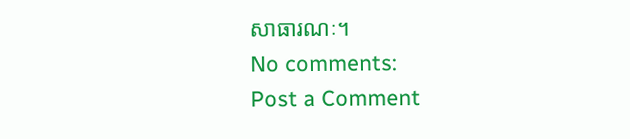សាធារណៈ។
No comments:
Post a Comment